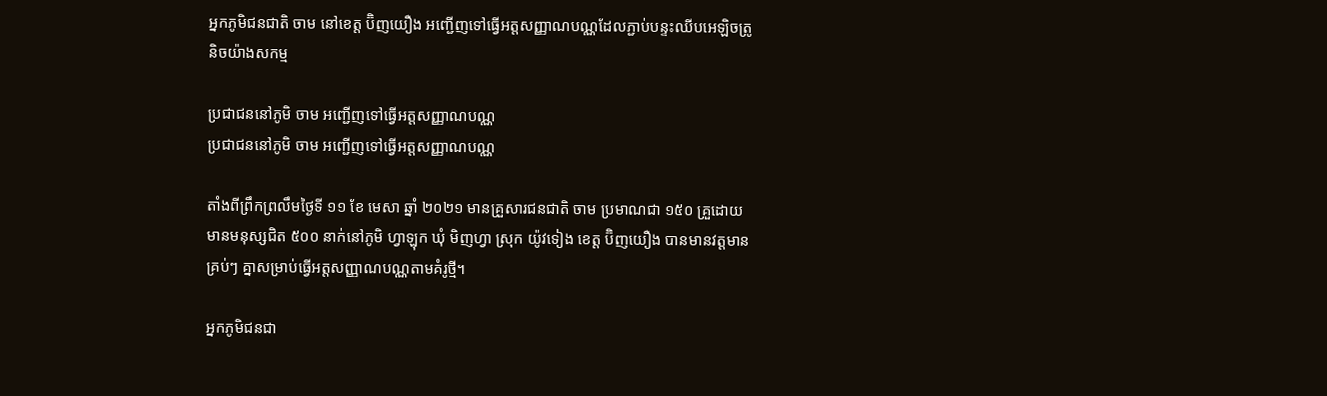អ្នកភូមិជនជាតិ ចាម នៅខេត្ត ប៊ិញយឿង អញ្ជើញទៅធ្វើអត្តសញ្ញាណបណ្ណដែលភ្ជាប់បន្ទះឈីបអេឡិចត្រូនិចយ៉ាងសកម្ម

ប្រជាជននៅភូមិ ចាម អញ្ជើញទៅធ្វើអត្តសញ្ញាណបណ្ណ
ប្រជាជននៅភូមិ ចាម អញ្ជើញទៅធ្វើអត្តសញ្ញាណបណ្ណ

តាំងពីព្រឹកព្រលឹមថ្ងៃទី ១១ ខែ មេសា ឆ្នាំ ២០២១ មានគ្រួសារជនជាតិ ចាម ប្រមាណជា ១៥០ គ្រួដោយមានមនុស្សជិត ៥០០ នាក់នៅភូមិ ហ្វាឡុក ឃុំ មិញហ្វា ស្រុក យ៉ូវទៀង ខេត្ត ប៊ិញយឿង បានមានវត្តមានគ្រប់ៗ គ្នាសម្រាប់ធ្វើអត្តសញ្ញាណបណ្ណតាមគំរូថ្មី។

អ្នកភូមិជនជា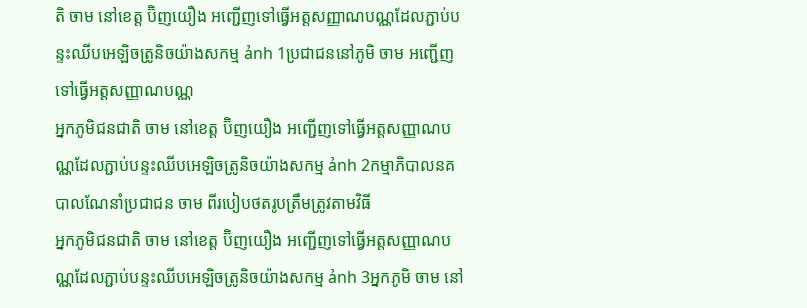តិ ចាម នៅខេត្ត ប៊ិញយឿង អញ្ជើញទៅធ្វើអត្តសញ្ញាណបណ្ណដែលភ្ជាប់បន្ទះឈីបអេឡិចត្រូនិចយ៉ាងសកម្ម ảnh 1ប្រជាជននៅភូមិ ចាម អញ្ជើញទៅធ្វើអត្តសញ្ញាណបណ្ណ
អ្នកភូមិជនជាតិ ចាម នៅខេត្ត ប៊ិញយឿង អញ្ជើញទៅធ្វើអត្តសញ្ញាណបណ្ណដែលភ្ជាប់បន្ទះឈីបអេឡិចត្រូនិចយ៉ាងសកម្ម ảnh 2កម្មាភិបាលនគបាលណែនាំប្រជាជន ចាម ពីរបៀបថតរូបត្រឹមត្រូវតាមវិធី
អ្នកភូមិជនជាតិ ចាម នៅខេត្ត ប៊ិញយឿង អញ្ជើញទៅធ្វើអត្តសញ្ញាណបណ្ណដែលភ្ជាប់បន្ទះឈីបអេឡិចត្រូនិចយ៉ាងសកម្ម ảnh 3អ្នកភូមិ ចាម នៅ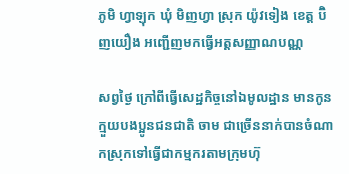ភូមិ ហ្វាឡុក ឃុំ មិញហ្វា ស្រុក យ៉ូវទៀង ខេត្ត ប៊ិញយឿង អញ្ជើញមកធ្វើអត្តសញ្ញាណបណ្ណ

សព្វថ្ងៃ ក្រៅពីធ្វើសេដ្ឋកិច្ចនៅឯមូលដ្ឋាន មានកូនក្មួយបងប្អូនជនជាតិ ចាម ជាច្រើននាក់បានចំណាកស្រុកទៅធ្វើជាកម្មករតាមក្រុមហ៊ុ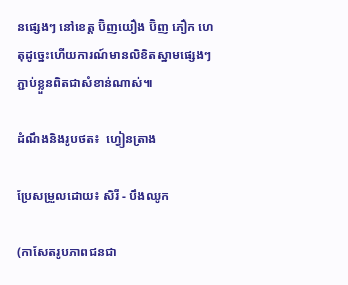នផ្សេងៗ នៅខេត្ត ប៊ិញយឿង ប៊ិញ ភឿក ហេតុដូច្នេះហើយការណ៍មានលិខិតស្នាមផ្សេងៗ ភ្ជាប់ខ្លួនពិតជាសំខាន់ណាស់៕

ដំណឹងនិងរូបថត៖  ហ្វៀនត្រាង

ប្រែសម្រួលដោយ៖ សិរី - បឹងឈូក

(កាសែតរូបភាពជនជា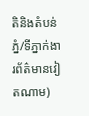តិនិងតំបន់ភ្នំ/ទីភ្នាក់ងារព័ត៌មានវៀតណាម)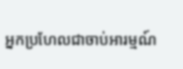អ្នកប្រហែលជាចាប់អារម្មណ៍